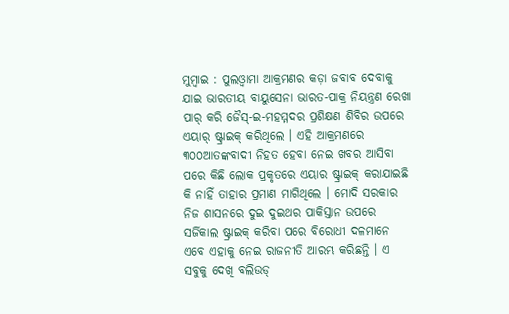ମୁମ୍ବାଇ : ପୁଲଓ୍ଵାମା ଆକ୍ରମଣର କଡ଼ା ଜବାବ ଦେବାକୁ ଯାଇ ଭାରତୀୟ ବାୟୁସେନା ଭାରତ-ପାକ୍ର ନିୟନ୍ତ୍ରଣ ରେଖା ପାର୍ କରି ଜୈସ୍-ଇ-ମହମ୍ମଦର ପ୍ରଶିକ୍ଷଣ ଶିବିର ଉପରେ ଏୟାର୍ ଷ୍ଟ୍ରାଇକ୍ କରିଥିଲେ । ଏହି ଆକ୍ରମଣରେ ୩୦୦ଆତଙ୍କବାଦୀ ନିହତ ହେବା ନେଇ ଖବର ଆସିବା ପରେ କିଛି ଲୋକ ପ୍ରକୃତରେ ଏୟାର ଷ୍ଟ୍ରାଇକ୍ କରାଯାଇଛି କି ନାହିଁ ତାହାର ପ୍ରମାଣ ମାଗିଥିଲେ । ମୋଦି ସରକାର ନିଜ ଶାସନରେ ଦୁଇ ଦୁଇଥର ପାକିସ୍ତାନ ଉପରେ ସର୍ଜିକାଲ ଷ୍ଟ୍ରାଇକ୍ କରିବା ପରେ ବିରୋଧୀ ଦଳମାନେ ଏବେ ଏହାକୁ ନେଇ ରାଜନୀତି ଆରମ୍ଭ କରିଛନ୍ତି । ଏ ସବୁକୁ ଦେଖି ବଲିଉଡ୍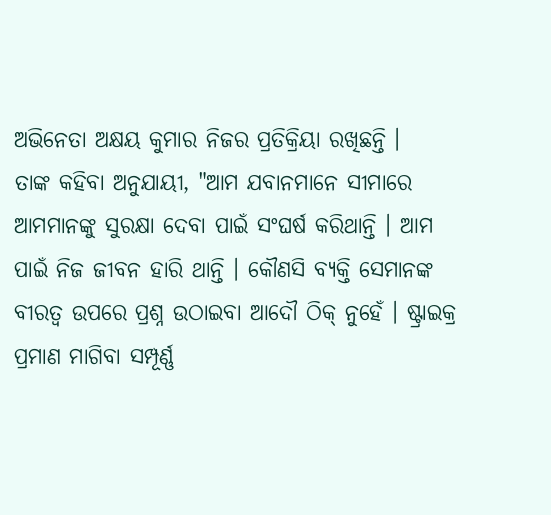ଅଭିନେତା ଅକ୍ଷୟ କୁମାର ନିଜର ପ୍ରତିକ୍ରିୟା ରଖିଛନ୍ତି ।
ତାଙ୍କ କହିବା ଅନୁଯାୟୀ, "ଆମ ଯବାନମାନେ ସୀମାରେ ଆମମାନଙ୍କୁ ସୁରକ୍ଷା ଦେବା ପାଇଁ ସଂଘର୍ଷ କରିଥାନ୍ତି । ଆମ ପାଇଁ ନିଜ ଜୀବନ ହାରି ଥାନ୍ତି । କୌଣସି ବ୍ୟକ୍ତି ସେମାନଙ୍କ ବୀରତ୍ୱ ଉପରେ ପ୍ରଶ୍ନ ଉଠାଇବା ଆଦୌ ଠିକ୍ ନୁହେଁ । ଷ୍ଟ୍ରାଇକ୍ର ପ୍ରମାଣ ମାଗିବା ସମ୍ପୂର୍ଣ୍ଣ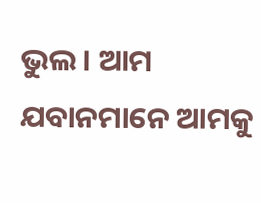ଭୁଲ । ଆମ ଯବାନମାନେ ଆମକୁ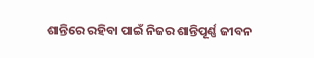ଶାନ୍ତିରେ ରହିବା ପାଇଁ ନିଜର ଶାନ୍ତିପୂର୍ଣ୍ଣ ଜୀବନ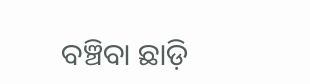ବଞ୍ଚିବା ଛାଡ଼ି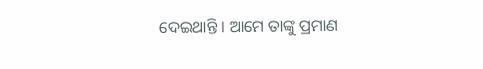ଦେଇଥାନ୍ତି । ଆମେ ତାଙ୍କୁ ପ୍ରମାଣ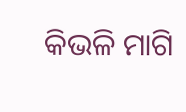କିଭଳି ମାଗି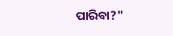ପାରିବା?"